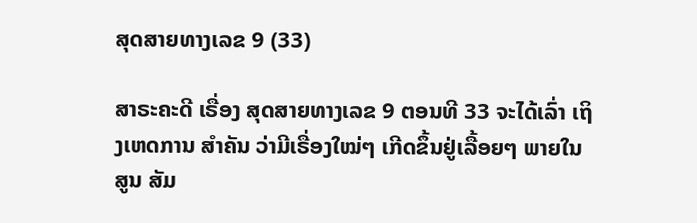ສຸດສາຍທາງເລຂ 9 (33)

ສາຣະຄະດີ ເຣື່ອງ ສຸດສາຍທາງເລຂ 9 ຕອນທີ 33 ຈະໄດ້ເລົ່າ ເຖິງເຫດການ ສຳຄັນ ວ່າມີເຣື່ອງໃໝ່ໆ ເກີດຂຶ້ນຢູ່ເລື້ອຍໆ ພາຍໃນສູນ ສັມ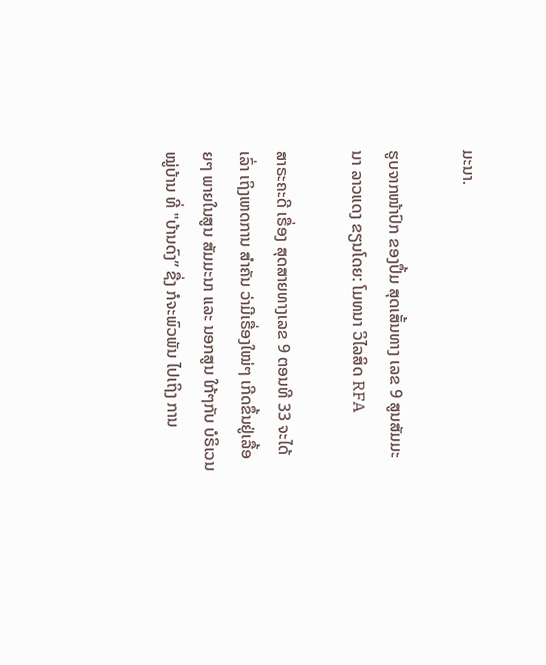ມະນາ.

ຮູບຈາກໜ້າປົກ ຂອງປຶ້ມ ສຸດເສັ້ນທາງ ເລຂ 9 ສູນສັມມະນາ ລາວແດງ ຂຽນໂດຍ: ໂມທນາ ວິໄລສິດ RFA

ສາຣະຄະດີ ເຣື່ອງ ສຸດສາຍທາງເລຂ 9 ຕອນທີ 33 ຈະໄດ້ເລົ່າ ເຖິງເຫດການ ສຳຄັນ ວ່າມີເຣື່ອງໃໝ່ໆ ເກີດຂຶ້ນຢູ່ເລື້ອຍໆ ພາຍໃນສູນ ສັມມະນາ ແລະ ນອກສູນ ໃກ້ໆກັບ ບໍຣິເວນ ໝູ່ບ້ານ ທີ່ "ບ້ານດົງ” ຊື່ງ ກໍຈະພົວພັນ ໄປເຖິງ ການ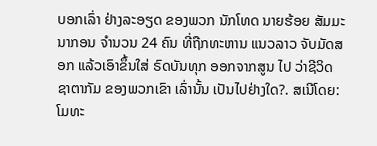ບອກເລົ່າ ຢ່າງລະອຽດ ຂອງພວກ ນັກໂທດ ນາຍຮ້ອຍ ສັມມະນາກອນ ຈຳນວນ 24 ຄົນ ທີ່ຖືກທະຫານ ແນວລາວ ຈັບມັດສອກ ແລ້ວເອົາຂຶ້ນໃສ່ ຣົດບັນທຸກ ອອກຈາກສູນ ໄປ ວ່າຊີວິດ ຊາຕາກັມ ຂອງພວກເຂົາ ເລົ່ານັ້ນ ເປັນໄປຢ່າງໃດ?. ສເນີໂດຍ: ໂມທະ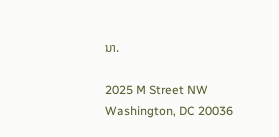ນາ.

2025 M Street NW
Washington, DC 20036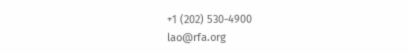+1 (202) 530-4900
lao@rfa.org